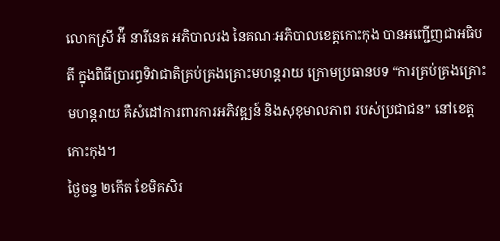លោកស្រី អ៉ី នារីនេត អភិបាលរង នៃគណៈអភិបាលខេត្តកោះកុង បានអញ្ជើញជាអធិបតី ក្នុងពិធីប្រារព្ធទិវាជាតិគ្រប់គ្រងគ្រោះមហន្តរាយ ក្រោមប្រធានបទ “ការគ្រប់គ្រងគ្រោះមហន្តរាយ គឺសំដៅការពារការអភិវឌ្ឍន៍ និងសុខុមាលភាព របស់ប្រជាជន” នៅខេត្តកោះកុង។
ថ្ងៃចន្ទ ២កើត ខែមិគសិរ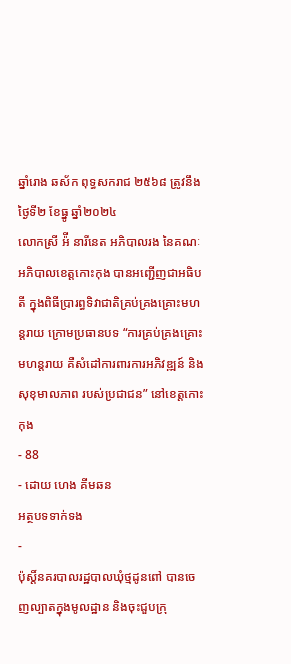ឆ្នាំរោង ឆស័ក ពុទ្ធសករាជ ២៥៦៨ ត្រូវនឹងថ្ងៃទី២ ខែធ្នូ ឆ្នាំ២០២៤
លោកស្រី អ៉ី នារីនេត អភិបាលរង នៃគណៈអភិបាលខេត្តកោះកុង បានអញ្ជើញជាអធិបតី ក្នុងពិធីប្រារព្ធទិវាជាតិគ្រប់គ្រងគ្រោះមហន្តរាយ ក្រោមប្រធានបទ “ការគ្រប់គ្រងគ្រោះមហន្តរាយ គឺសំដៅការពារការអភិវឌ្ឍន៍ និងសុខុមាលភាព របស់ប្រជាជន” នៅខេត្តកោះកុង
- 88
- ដោយ ហេង គីមឆន
អត្ថបទទាក់ទង
-
ប៉ុស្តិ៍នគរបាលរដ្ឋបាលឃុំថ្មដូនពៅ បានចេញល្បាតក្នុងមូលដ្ឋាន និងចុះជួបក្រុ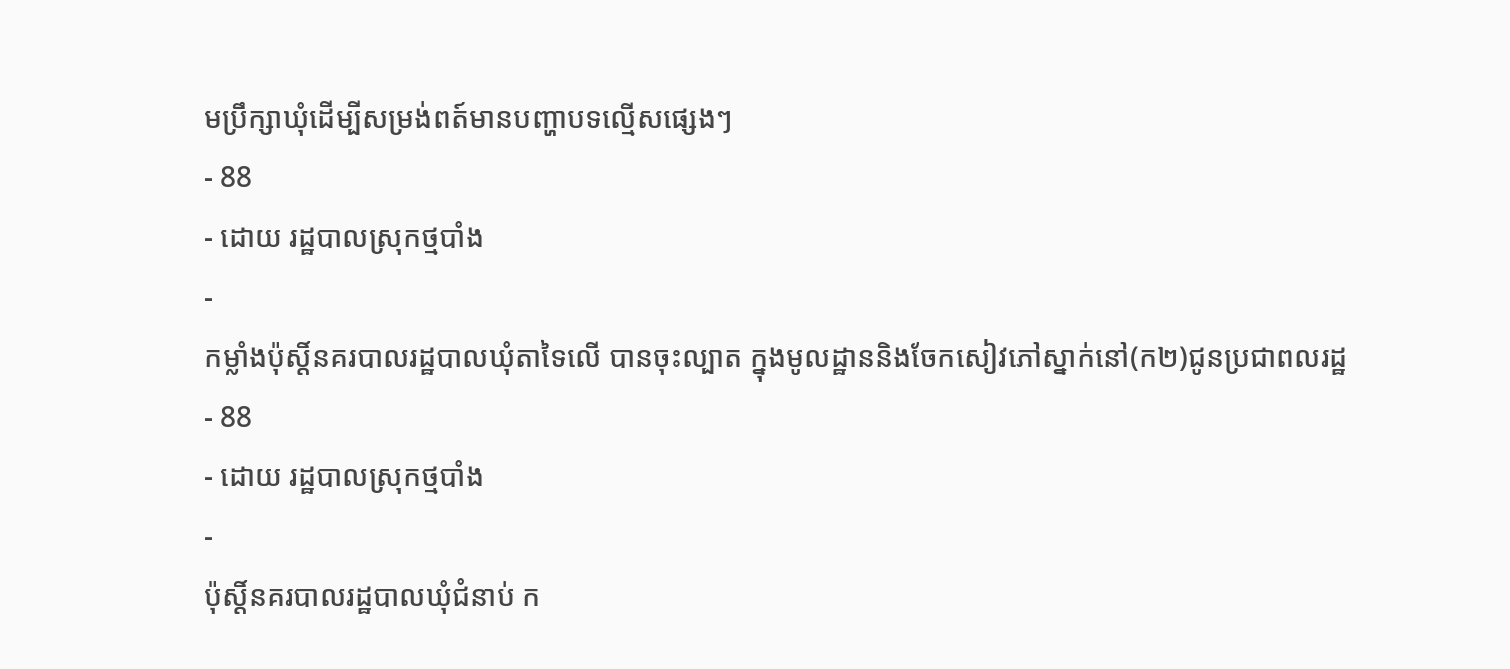មប្រឹក្សាឃុំដើម្បីសម្រង់ពត៍មានបញ្ហាបទល្មើសផ្សេងៗ
- 88
- ដោយ រដ្ឋបាលស្រុកថ្មបាំង
-
កម្លាំងប៉ុស្តិ៍នគរបាលរដ្ឋបាលឃុំតាទៃលើ បានចុះល្បាត ក្នុងមូលដ្ឋាននិងចែកសៀវភៅស្នាក់នៅ(ក២)ជូនប្រជាពលរដ្ឋ
- 88
- ដោយ រដ្ឋបាលស្រុកថ្មបាំង
-
ប៉ុស្ដិ៍នគរបាលរដ្ឋបាលឃុំជំនាប់ ក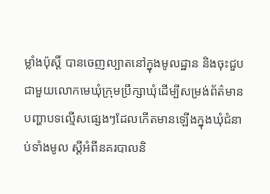ម្លាំងប៉ុស្តិ៍ បានចេញល្បាតនៅក្នុងមូលដ្ឋាន និងចុះជួបជាមួយលោកមេឃុំក្រុមប្រឹក្សាឃុំដើម្បីសម្រង់ព័ត៌មានបញ្ហាបទល្មើសផ្សេងៗដែលកើតមានឡើងក្នុងឃុំជំនាប់ទាំងមូល ស្តីអំពីនគរបាលនិ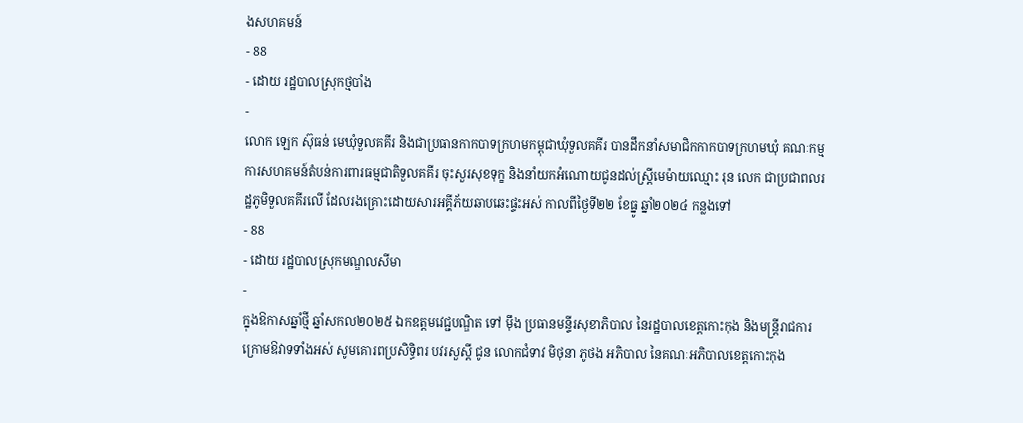ងសហគមន៍
- 88
- ដោយ រដ្ឋបាលស្រុកថ្មបាំង
-
លោក ឡេក ស៊ុធន់ មេឃុំទួលគគីរ និងជាប្រធានកាកបាទក្រហមកម្ពុជាឃុំទួលគគីរ បានដឹកនាំសមាជិកកាកបាទក្រហមឃុំ គណៈកម្មការសហគមន៍តំបន់ការពារធម្មជាតិទួលគគីរ ចុះសួរសុខទុក្ខ និងនាំយកអំណោយជូនដល់ស្ត្រីមេម៉ាយឈ្មោះ រុន លេក ជាប្រជាពលរដ្ឋភូមិទួលគគីរលើ ដែលរងគ្រោះដោយសារអគ្គីភ័យឆាបឆេះផ្ទះអស់ កាលពីថ្ងៃទី២២ ខែធ្នូ ឆ្នាំ២០២៤ កន្លងទៅ
- 88
- ដោយ រដ្ឋបាលស្រុកមណ្ឌលសីមា
-
ក្នុងឱកាសឆ្នាំថ្មី ឆ្នាំសកល២០២៥ ឯកឧត្តមវេជ្ជបណ្ឌិត ទៅ ម៉ឹង ប្រធានមន្ទីរសុខាភិបាល នៃរដ្ឋបាលខេត្តកោះកុង និងមន្ត្រីរាជការក្រោមឱវាទទាំងអស់ សូមគោរពប្រសិទ្ធិពរ បវរសួស្តី ជូន លោកជំទាវ មិថុនា ភូថង អភិបាល នៃគណៈអភិបាលខេត្តកោះកុង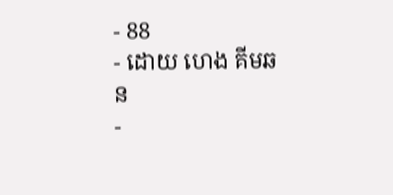- 88
- ដោយ ហេង គីមឆន
-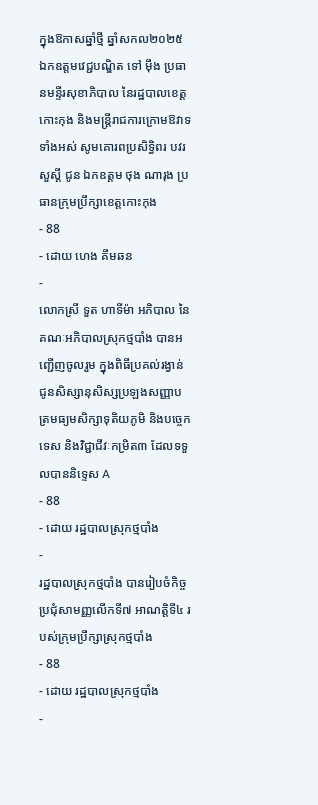ក្នុងឱកាសឆ្នាំថ្មី ឆ្នាំសកល២០២៥ ឯកឧត្តមវេជ្ជបណ្ឌិត ទៅ ម៉ឹង ប្រធានមន្ទីរសុខាភិបាល នៃរដ្ឋបាលខេត្តកោះកុង និងមន្ត្រីរាជការក្រោមឱវាទទាំងអស់ សូមគោរពប្រសិទ្ធិពរ បវរសួស្តី ជូន ឯកឧត្តម ថុង ណារុង ប្រធានក្រុមប្រឹក្សាខេត្តកោះកុង
- 88
- ដោយ ហេង គីមឆន
-
លោកស្រី ទួត ហាទីម៉ា អភិបាល នៃគណៈអភិបាលស្រុកថ្មបាំង បានអញ្ជើញចូលរួម ក្នុងពិធីប្រគល់រង្វាន់ ជូនសិស្សានុសិស្សប្រឡងសញ្ញាបត្រមធ្យមសិក្សាទុតិយភូមិ និងបច្ចេកទេស និងវិជ្ជាជីវៈកម្រិត៣ ដែលទទួលបាននិទ្ទេស A
- 88
- ដោយ រដ្ឋបាលស្រុកថ្មបាំង
-
រដ្ឋបាលស្រុកថ្មបាំង បានរៀបចំកិច្ចប្រជុំសាមញ្ញលើកទី៧ អាណត្តិទី៤ របស់ក្រុមប្រឹក្សាស្រុកថ្មបាំង
- 88
- ដោយ រដ្ឋបាលស្រុកថ្មបាំង
-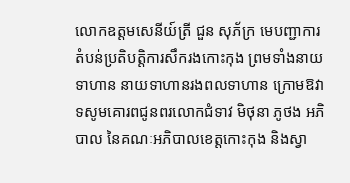លោកឧត្តមសេនីយ៍ត្រី ជួន សុភ័ក្រ មេបញ្ជាការតំបន់ប្រតិបត្តិការសឹករងកោះកុង ព្រមទាំងនាយទាហាន នាយទាហានរងពលទាហាន ក្រោមឱវាទសូមគោរពជូនពរលោកជំទាវ មិថុនា ភូថង អភិបាល នៃគណៈអភិបាលខេត្តកោះកុង និងស្វា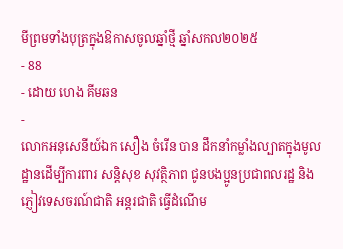មីព្រមទាំងបុត្រក្នុងឱកាសចូលឆ្នាំថ្មី ឆ្នាំសកល២០២៥
- 88
- ដោយ ហេង គីមឆន
-
លោកអនុសេនីយ៍ឯក សឿង ចំរេីន បាន ដឹកនាំកម្លាំងល្បាតក្នុងមូលដ្ឋានដេីម្បីការពារ សន្តិសុខ សុវត្ថិភាព ជូនបងប្អូនប្រជាពលរដ្ឋ និងភ្ញៀវទេសចរណ៍ជាតិ អន្តរជាតិ ធ្វេីដំណេីម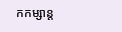កកម្សាន្ត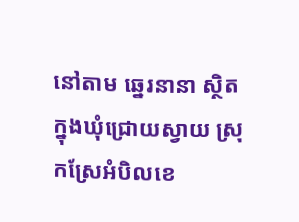នៅតាម ឆ្នេរនានា ស្ថិតក្នុងឃុំជ្រោយស្វាយ ស្រុកស្រែអំបិលខេ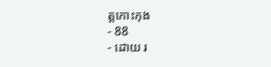ត្តកោះកុង
- 88
- ដោយ រ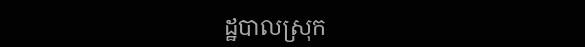ដ្ឋបាលស្រុក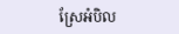ស្រែអំបិល